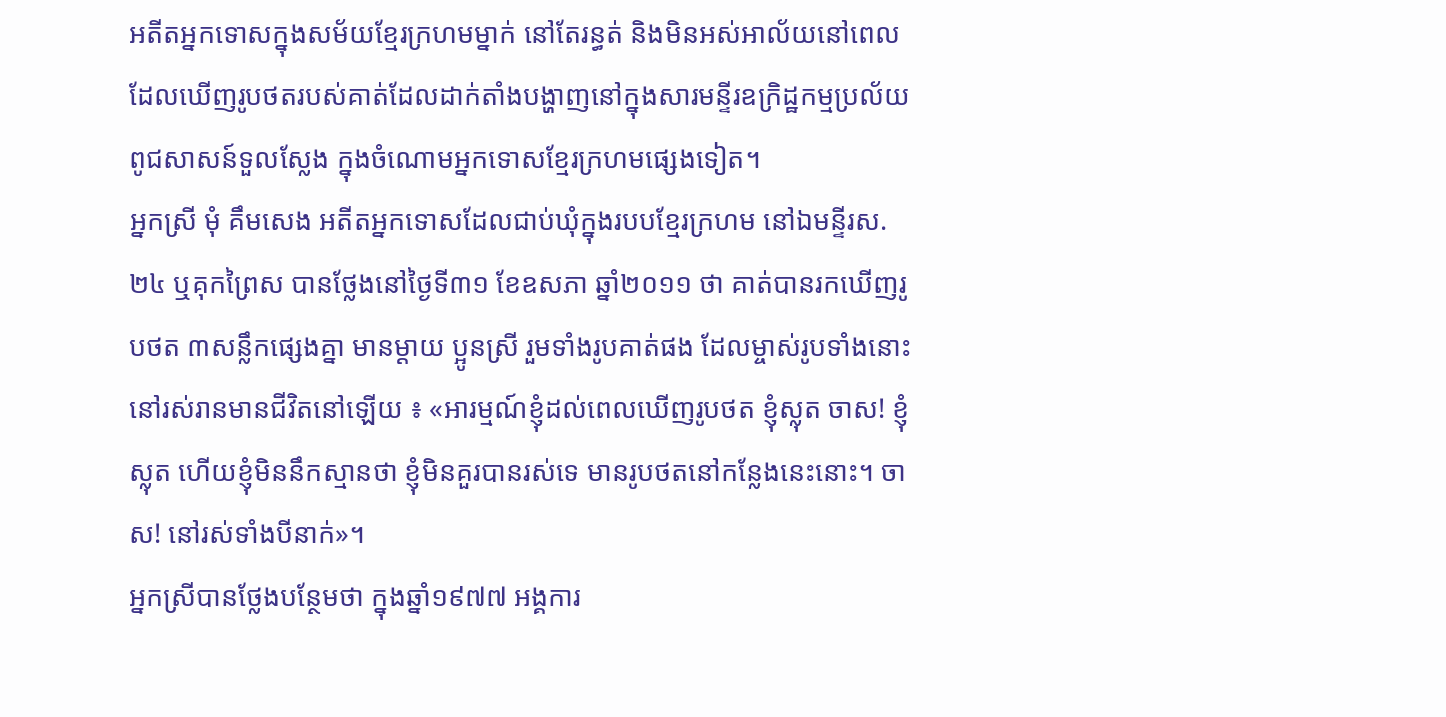អតីតអ្នកទោសក្នុងសម័យខ្មែរក្រហមម្នាក់ នៅតែរន្ធត់ និងមិនអស់អាល័យនៅពេលដែលឃើញរូបថតរបស់គាត់ដែលដាក់តាំងបង្ហាញនៅក្នុងសារមន្ទីរឧក្រិដ្ឋកម្មប្រល័យពូជសាសន៍ទួលស្លែង ក្នុងចំណោមអ្នកទោសខ្មែរក្រហមផ្សេងទៀត។
អ្នកស្រី មុំ គឹមសេង អតីតអ្នកទោសដែលជាប់ឃុំក្នុងរបបខ្មែរក្រហម នៅឯមន្ទីរស.២៤ ឬគុកព្រៃស បានថ្លែងនៅថ្ងៃទី៣១ ខែឧសភា ឆ្នាំ២០១១ ថា គាត់បានរកឃើញរូបថត ៣សន្លឹកផ្សេងគ្នា មានម្ដាយ ប្អូនស្រី រួមទាំងរូបគាត់ផង ដែលម្ចាស់រូបទាំងនោះនៅរស់រានមានជីវិតនៅឡើយ ៖ «អារម្មណ៍ខ្ញុំដល់ពេលឃើញរូបថត ខ្ញុំស្លុត ចាស! ខ្ញុំស្លុត ហើយខ្ញុំមិននឹកស្មានថា ខ្ញុំមិនគួរបានរស់ទេ មានរូបថតនៅកន្លែងនេះនោះ។ ចាស! នៅរស់ទាំងបីនាក់»។
អ្នកស្រីបានថ្លែងបន្ថែមថា ក្នុងឆ្នាំ១៩៧៧ អង្គការ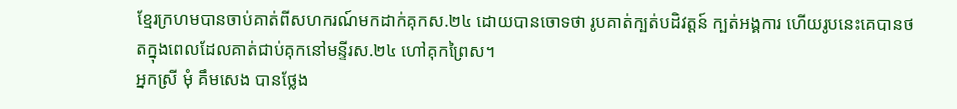ខ្មែរក្រហមបានចាប់គាត់ពីសហករណ៍មកដាក់គុកស.២៤ ដោយបានចោទថា រូបគាត់ក្បត់បដិវត្តន៍ ក្បត់អង្គការ ហើយរូបនេះគេបានថតក្នុងពេលដែលគាត់ជាប់គុកនៅមន្ទីរស.២៤ ហៅគុកព្រៃស។
អ្នកស្រី មុំ គឹមសេង បានថ្លែង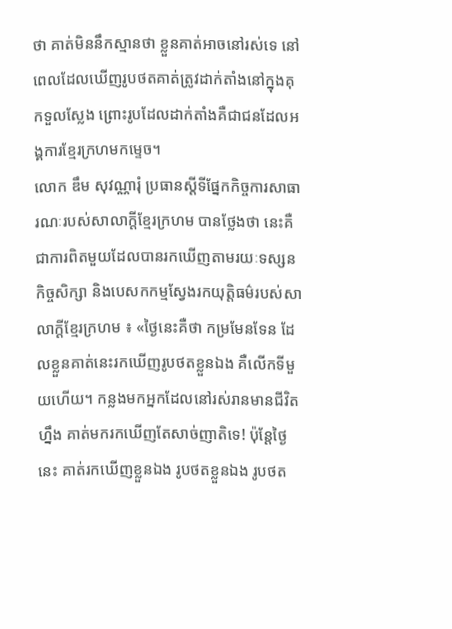ថា គាត់មិននឹកស្មានថា ខ្លួនគាត់អាចនៅរស់ទេ នៅពេលដែលឃើញរូបថតគាត់ត្រូវដាក់តាំងនៅក្នុងគុកទួលស្លែង ព្រោះរូបដែលដាក់តាំងគឺជាជនដែលអង្គការខ្មែរក្រហមកម្ទេច។
លោក ឌឹម សុវណ្ណារុំ ប្រធានស្ដីទីផ្នែកកិច្ចការសាធារណៈរបស់សាលាក្ដីខ្មែរក្រហម បានថ្លែងថា នេះគឺជាការពិតមួយដែលបានរកឃើញតាមរយៈទស្សនកិច្ចសិក្សា និងបេសកកម្មស្វែងរកយុត្តិធម៌របស់សាលាក្ដីខ្មែរក្រហម ៖ «ថ្ងៃនេះគឺថា កម្រមែនទែន ដែលខ្លួនគាត់នេះរកឃើញរូបថតខ្លួនឯង គឺលើកទីមួយហើយ។ កន្លងមកអ្នកដែលនៅរស់រានមានជីវិតហ្នឹង គាត់មករកឃើញតែសាច់ញាតិទេ! ប៉ុន្តែថ្ងៃនេះ គាត់រកឃើញខ្លួនឯង រូបថតខ្លួនឯង រូបថត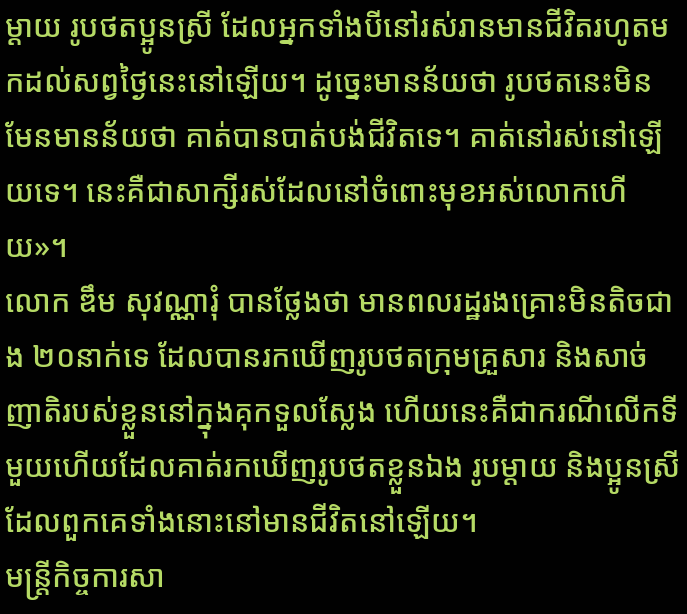ម្ដាយ រូបថតប្អូនស្រី ដែលអ្នកទាំងបីនៅរស់រានមានជីវិតរហូតមកដល់សព្វថ្ងៃនេះនៅឡើយ។ ដូច្នេះមានន័យថា រូបថតនេះមិនមែនមានន័យថា គាត់បានបាត់បង់ជីវិតទេ។ គាត់នៅរស់នៅឡើយទេ។ នេះគឺជាសាក្សីរស់ដែលនៅចំពោះមុខអស់លោកហើយ»។
លោក ឌឹម សុវណ្ណារុំ បានថ្លែងថា មានពលរដ្ឋរងគ្រោះមិនតិចជាង ២០នាក់ទេ ដែលបានរកឃើញរូបថតក្រុមគ្រួសារ និងសាច់ញាតិរបស់ខ្លួននៅក្នុងគុកទួលស្លែង ហើយនេះគឺជាករណីលើកទីមួយហើយដែលគាត់រកឃើញរូបថតខ្លួនឯង រូបម្ដាយ និងប្អូនស្រី ដែលពួកគេទាំងនោះនៅមានជីវិតនៅឡើយ។
មន្ត្រីកិច្ចការសា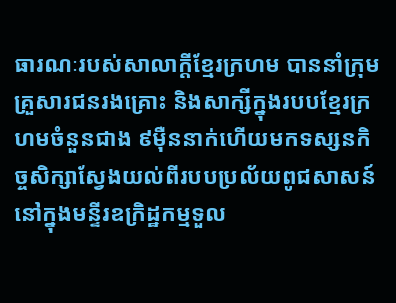ធារណៈរបស់សាលាក្ដីខ្មែរក្រហម បាននាំក្រុមគ្រួសារជនរងគ្រោះ និងសាក្សីក្នុងរបបខ្មែរក្រហមចំនួនជាង ៩ម៉ឺននាក់ហើយមកទស្សនកិច្ចសិក្សាស្វែងយល់ពីរបបប្រល័យពូជសាសន៍នៅក្នុងមន្ទីរឧក្រិដ្ឋកម្មទួល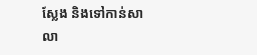ស្លែង និងទៅកាន់សាលា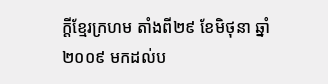ក្ដីខ្មែរក្រហម តាំងពី២៩ ខែមិថុនា ឆ្នាំ២០០៩ មកដល់ប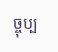ច្ចុប្ប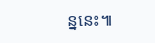ន្ននេះ៕